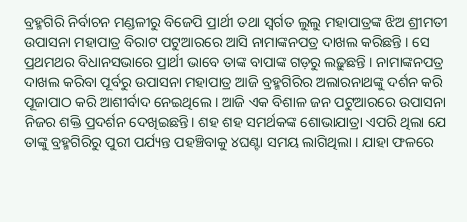ବ୍ରହ୍ମଗିରି ନିର୍ବାଚନ ମଣ୍ଡଳୀରୁ ବିଜେପି ପ୍ରାର୍ଥୀ ତଥା ସ୍ବର୍ଗତ ଲୁଲୁ ମହାପାତ୍ରଙ୍କ ଝିଅ ଶ୍ରୀମତୀ ଉପାସନା ମହାପାତ୍ର ବିରାଟ ପଟୁଆରରେ ଆସି ନାମାଙ୍କନପତ୍ର ଦାଖଲ କରିଛନ୍ତି । ସେ ପ୍ରଥମଥର ବିଧାନସଭାରେ ପ୍ରାର୍ଥୀ ଭାବେ ତାଙ୍କ ବାପାଙ୍କ ଗଡ଼ରୁ ଲଢ଼ୁଛନ୍ତି । ନାମାଙ୍କନପତ୍ର ଦାଖଲ କରିବା ପୂର୍ବରୁ ଉପାସନା ମହାପାତ୍ର ଆଜି ବ୍ରହ୍ମଗିରିର ଅଲାରନାଥଙ୍କୁ ଦର୍ଶନ କରି ପୂଜାପାଠ କରି ଆଶୀର୍ବାଦ ନେଇଥିଲେ । ଆଜି ଏକ ବିଶାଳ ଜନ ପଟୁଆରରେ ଉପାସନା ନିଜର ଶକ୍ତି ପ୍ରଦର୍ଶନ ଦେଖିଇଛନ୍ତି। ଶହ ଶହ ସମର୍ଥକଙ୍କ ଶୋଭାଯାତ୍ରା ଏପରି ଥିଲା ଯେ ତାଙ୍କୁ ବ୍ରହ୍ମଗିରିରୁ ପୁରୀ ପର୍ଯ୍ୟନ୍ତ ପହଞ୍ଚିବାକୁ ୪ଘଣ୍ଟା ସମୟ ଲାଗିଥିଲା । ଯାହା ଫଳରେ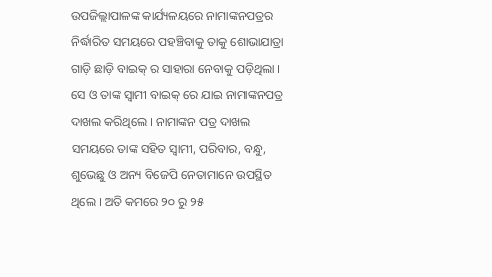ଉପଜିଲ୍ଲାପାଳଙ୍କ କାର୍ଯ୍ୟଳୟରେ ନାମାଙ୍କନପତ୍ରର ନିର୍ଦ୍ଧାରିତ ସମୟରେ ପହଞ୍ଚିବାକୁ ତାକୁ ଶୋଭାଯାତ୍ରା ଗାଡ଼ି ଛାଡ଼ି ବାଇକ୍ ର ସାହାରା ନେବାକୁ ପଡ଼ିଥିଲା । ସେ ଓ ତାଙ୍କ ସ୍ଵାମୀ ବାଇକ୍ ରେ ଯାଇ ନାମାଙ୍କନପତ୍ର ଦାଖଲ କରିଥିଲେ । ନାମାଙ୍କନ ପତ୍ର ଦାଖଲ ସମୟରେ ତାଙ୍କ ସହିତ ସ୍ୱାମୀ, ପରିବାର, ବନ୍ଧୁ, ଶୁଭେଛୁ ଓ ଅନ୍ୟ ବିଜେପି ନେତାମାନେ ଉପସ୍ଥିତ ଥିଲେ । ଅତି କମରେ ୨୦ ରୁ ୨୫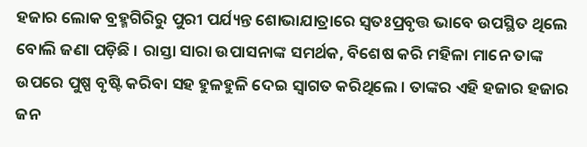ହଜାର ଲୋକ ବ୍ରହ୍ମଗିରିରୁ ପୁରୀ ପର୍ଯ୍ୟନ୍ତ ଶୋଭାଯାତ୍ରାରେ ସ୍ୱତଃପ୍ରବୃତ୍ତ ଭାବେ ଉପସ୍ଥିତ ଥିଲେ ବୋଲି ଜଣା ପଡ଼ିଛି । ରାସ୍ତା ସାରା ଉପାସନାଙ୍କ ସମର୍ଥକ, ବିଶେଷ କରି ମହିଳା ମାନେ ତାଙ୍କ ଉପରେ ପୁଷ୍ପ ବୃଷ୍ଟି କରିବା ସହ ହୁଳହୁଳି ଦେଇ ସ୍ୱାଗତ କରିଥିଲେ । ତାଙ୍କର ଏହି ହଜାର ହଜାର ଜନ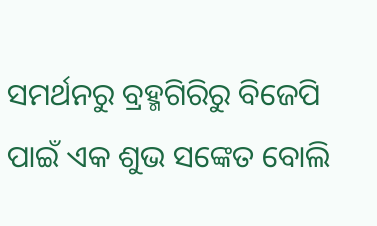ସମର୍ଥନରୁ ବ୍ରହ୍ମଗିରିରୁ ବିଜେପି ପାଇଁ ଏକ ଶୁଭ ସଙ୍କେତ ବୋଲି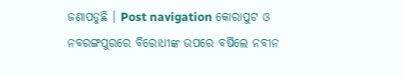ଜଣାପଡୁଛି । Post navigation କୋରାପୁଟ ଓ ନବରଙ୍ଗପୁରରେ ବିରୋଧୀଙ୍କ ଉପରେ ବର୍ଷିଲେ ନବୀନ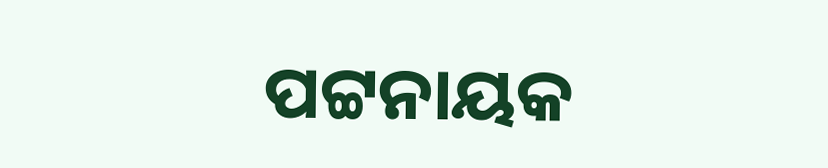ପଟ୍ଟନାୟକ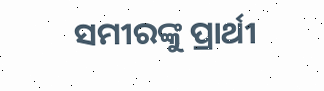ସମୀରଙ୍କୁ ପ୍ରାର୍ଥୀ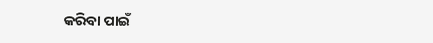କରିବା ପାଇଁ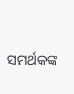ସମର୍ଥକଙ୍କ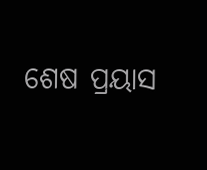ଶେଷ ପ୍ରୟାସ